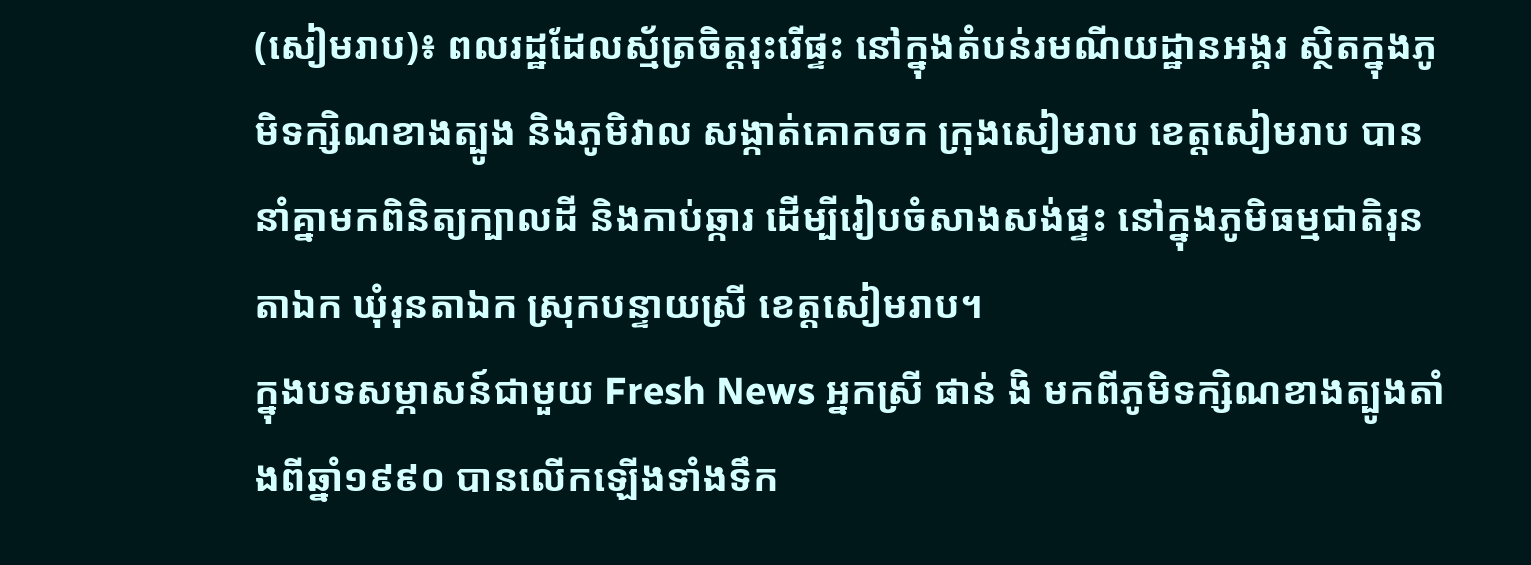(សៀមរាប)៖ ពលរដ្ឋដែលស្ម័ត្រចិត្តរុះរើផ្ទះ នៅក្នុងតំបន់រមណីយដ្ឋានអង្គរ ស្ថិតក្នុងភូមិទក្សិណខាងត្បូង និងភូមិវាល សង្កាត់គោកចក ក្រុងសៀមរាប ខេត្តសៀមរាប បាននាំគ្នាមកពិនិត្យក្បាលដី និងកាប់ឆ្ការ ដើម្បីរៀបចំសាងសង់ផ្ទះ នៅក្នុងភូមិធម្មជាតិរុនតាឯក ឃុំរុនតាឯក ស្រុកបន្ទាយស្រី ខេត្តសៀមរាប។
ក្នុងបទសម្ភាសន៍ជាមួយ Fresh News អ្នកស្រី ផាន់ ងិ មកពីភូមិទក្សិណខាងត្បូងតាំងពីឆ្នាំ១៩៩០ បានលើកឡើងទាំងទឹក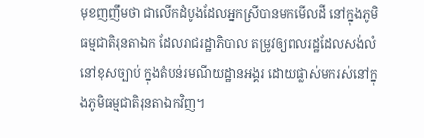មុខញញឹមថា ជាលើកដំបូងដែលអ្នកស្រីបានមកមើលដី នៅក្នុងភូមិធម្មជាតិរុនតាឯក ដែលរាជរដ្ឋាភិបាល តម្រូវឲ្យពលរដ្ឋដែលសង់លំនៅខុសច្បាប់ ក្នុងតំបន់រមណីយដ្ឋានអង្គរ ដោយផ្លាស់មករស់នៅក្នុងភូមិធម្មជាតិរុនតាឯកវិញ។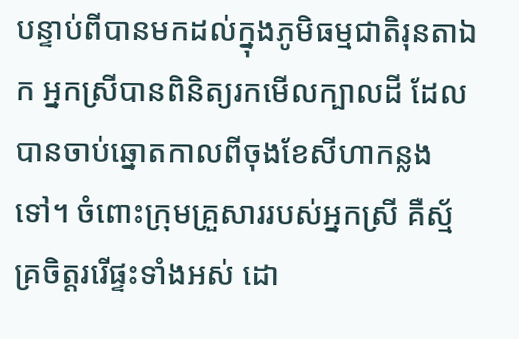បន្ទាប់ពីបានមកដល់ក្នុងភូមិធម្មជាតិរុនតាឯក អ្នកស្រីបានពិនិត្យរកមើលក្បាលដី ដែលបានចាប់ឆ្នោតកាលពីចុងខែសីហាកន្លងទៅ។ ចំពោះក្រុមគ្រួសាររបស់អ្នកស្រី គឺស្ម័គ្រចិត្តររើផ្ទះទាំងអស់ ដោ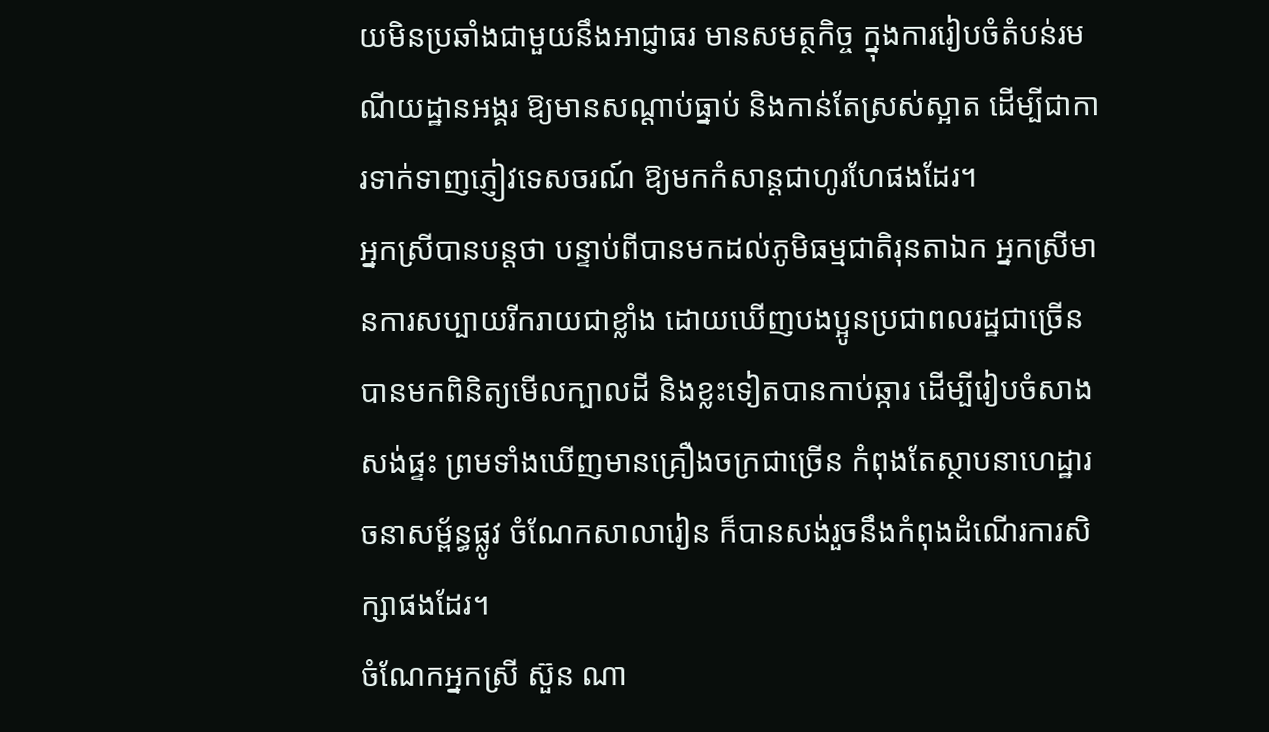យមិនប្រឆាំងជាមួយនឹងអាជ្ញាធរ មានសមត្ថកិច្ច ក្នុងការរៀបចំតំបន់រមណីយដ្ឋានអង្គរ ឱ្យមានសណ្ដាប់ធ្នាប់ និងកាន់តែស្រស់ស្អាត ដើម្បីជាការទាក់ទាញភ្ញៀវទេសចរណ៍ ឱ្យមកកំសាន្តជាហូរហែផងដែរ។
អ្នកស្រីបានបន្តថា បន្ទាប់ពីបានមកដល់ភូមិធម្មជាតិរុនតាឯក អ្នកស្រីមានការសប្បាយរីករាយជាខ្លាំង ដោយឃើញបងប្អូនប្រជាពលរដ្ឋជាច្រើន បានមកពិនិត្យមើលក្បាលដី និងខ្លះទៀតបានកាប់ឆ្ការ ដើម្បីរៀបចំសាងសង់ផ្ទះ ព្រមទាំងឃើញមានគ្រឿងចក្រជាច្រើន កំពុងតែស្ថាបនាហេដ្ឋារចនាសម្ព័ន្ធផ្លូវ ចំណែកសាលារៀន ក៏បានសង់រួចនឹងកំពុងដំណើរការសិក្សាផងដែរ។
ចំណែកអ្នកស្រី ស៊ួន ណា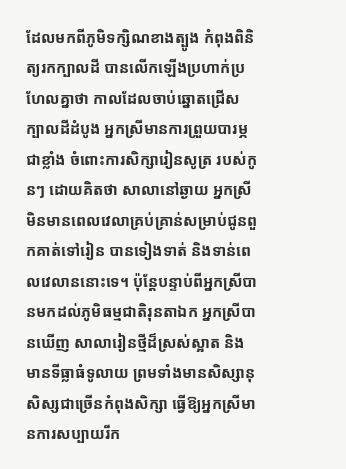ដែលមកពីភូមិទក្សិណខាងត្បូង កំពុងពិនិត្យរកក្បាលដី បានលើកឡើងប្រហាក់ប្រហែលគ្នាថា កាលដែលចាប់ឆ្នោតជ្រើសក្បាលដីដំបូង អ្នកស្រីមានការព្រួយបារម្ភជាខ្លាំង ចំពោះការសិក្សារៀនសូត្រ របស់កូនៗ ដោយគិតថា សាលានៅឆ្ងាយ អ្នកស្រីមិនមានពេលវេលាគ្រប់គ្រាន់សម្រាប់ជូនពួកគាត់ទៅរៀន បានទៀងទាត់ និងទាន់ពេលវេលាននោះទេ។ ប៉ុន្តែបន្ទាប់ពីអ្នកស្រីបានមកដល់ភូមិធម្មជាតិរុនតាឯក អ្នកស្រីបានឃើញ សាលារៀនថ្មីដ៏ស្រស់ស្អាត និងមានទីធ្លាធំទូលាយ ព្រមទាំងមានសិស្សានុសិស្សជាច្រើនកំពុងសិក្សា ធ្វើឱ្យអ្នកស្រីមានការសប្បាយរីក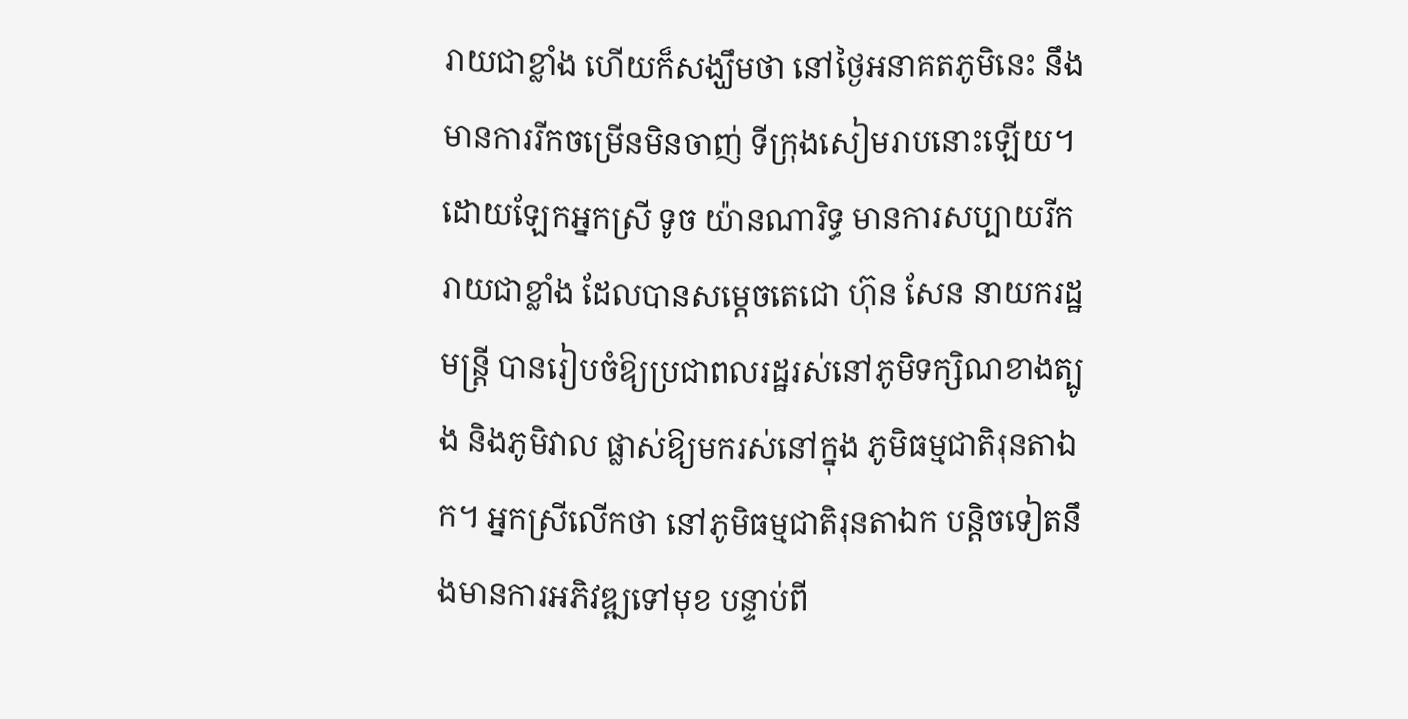រាយជាខ្លាំង ហើយក៏សង្ឃឹមថា នៅថ្ងៃអនាគតភូមិនេះ នឹងមានការរីកចម្រើនមិនចាញ់ ទីក្រុងសៀមរាបនោះឡើយ។
ដោយឡែកអ្នកស្រី ទូច យ៉ានណារិទ្ធ មានការសប្បាយរីករាយជាខ្លាំង ដែលបានសម្តេចតេជោ ហ៊ុន សែន នាយករដ្ឋមន្ត្រី បានរៀបចំឱ្យប្រជាពលរដ្ឋរស់នៅភូមិទក្សិណខាងត្បូង និងភូមិវាល ផ្លាស់ឱ្យមករស់នៅក្នុង ភូមិធម្មជាតិរុនតាឯក។ អ្នកស្រីលើកថា នៅភូមិធម្មជាតិរុនតាឯក បន្តិចទៀតនឹងមានការអភិវឌ្ឍទៅមុខ បន្ទាប់ពី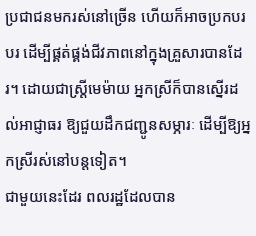ប្រជាជនមករស់នៅច្រើន ហើយក៏អាចប្រកបរបរ ដើម្បីផ្គត់ផ្គង់ជីវភាពនៅក្នុងគ្រួសារបានដែរ។ ដោយជាស្រ្តីមេម៉ាយ អ្នកស្រីក៏បានស្នើរដល់អាជ្ញាធរ ឱ្យជួយដឹកជញ្ជូនសម្ភារៈ ដើម្បីឱ្យអ្នកស្រីរស់នៅបន្តទៀត។
ជាមួយនេះដែរ ពលរដ្ឋដែលបាន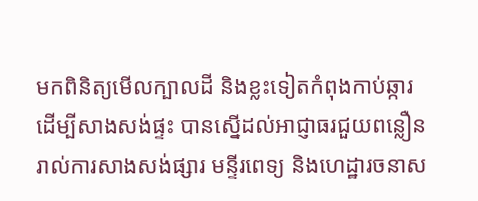មកពិនិត្យមើលក្បាលដី និងខ្លះទៀតកំពុងកាប់ឆ្ការ ដើម្បីសាងសង់ផ្ទះ បានស្នើដល់អាជ្ញាធរជួយពន្លឿនរាល់ការសាងសង់ផ្សារ មន្ទីរពេទ្យ និងហេដ្ឋារចនាស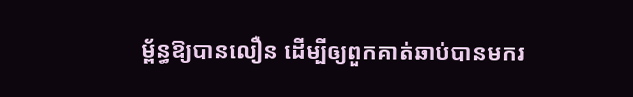ម្ព័ន្ធឱ្យបានលឿន ដើម្បីឲ្យពួកគាត់ឆាប់បានមករ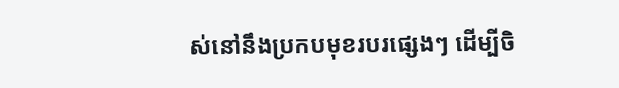ស់នៅនឹងប្រកបមុខរបរផ្សេងៗ ដើម្បីចិ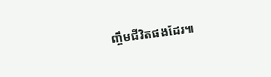ញ្ចឹមជីវិតផងដែរ៕